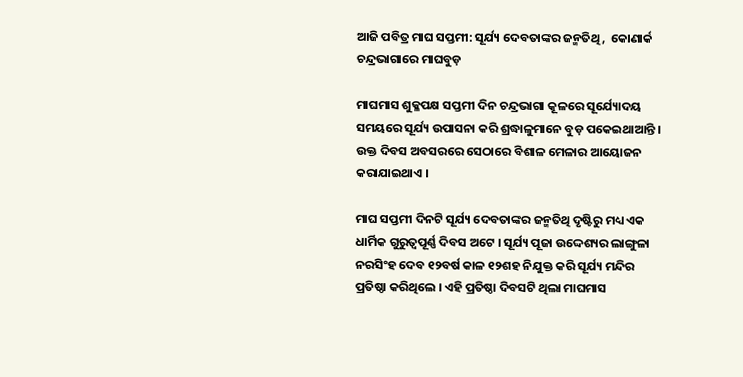ଆଜି ପବିତ୍ର ମାଘ ସପ୍ତମୀ: ସୂର୍ଯ୍ୟ ଦେବତାଙ୍କର ଜନ୍ମତିଥି ,  କୋଣାର୍କ ଚନ୍ଦ୍ରଭାଗାରେ ମାଘବୁଡ଼

ମାଘମାସ ଶୁକ୍ଳପକ୍ଷ ସପ୍ତମୀ ଦିନ ଚନ୍ଦ୍ରଭାଗା କୂଳରେ ସୂର୍ଯ୍ୟୋଦୟ ସମୟରେ ସୂର୍ଯ୍ୟ ଉପାସନା କରି ଶ୍ରଦ୍ଧାଳୁମାନେ ବୁଡ଼ ପକେଇଥାଆନ୍ତି । ଉକ୍ତ ଦିବସ ଅବସରରେ ସେଠାରେ ବିଶାଳ ମେଳାର ଆୟୋଜନ କରାଯାଇଥାଏ ।

ମାଘ ସପ୍ତମୀ ଦିନଟି ସୂର୍ଯ୍ୟ ଦେବତାଙ୍କର ଜନ୍ମତିଥି ଦୃଷ୍ଟିରୁ ମଧ୍ୟ ଏକ ଧାର୍ମିକ ଗୁରୁତ୍ୱପୂର୍ଣ୍ଣ ଦିବସ ଅଟେ । ସୂର୍ଯ୍ୟ ପୂଜା ଉଦ୍ଦେଶ୍ୟର ଲାଙ୍ଗୁଳା ନରସିଂହ ଦେବ ୧୨ବର୍ଷ କାଳ ୧୨ଶହ ନିଯୁକ୍ତ କରି ସୂର୍ଯ୍ୟ ମନ୍ଦିର ପ୍ରତିଷ୍ଠା କରିଥିଲେ । ଏହି ପ୍ରତିଷ୍ଠା ଦିବସଟି ଥିଲା ମାଘମାସ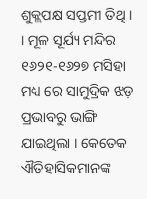ଶୁକ୍ଲପକ୍ଷ ସପ୍ତମୀ ତିଥି । । ମୂଳ ସୂର୍ଯ୍ୟ ମନ୍ଦିର ୧୬୨୧-୧୬୨୭ ମସିହା ମଧ୍ୟ ରେ ସାମୁଦ୍ରିକ ଝଡ଼ ପ୍ରଭାବରୁ ଭାଙ୍ଗି ଯାଇଥିଲା । କେତେକ ଐତିହାସିକମାନଙ୍କ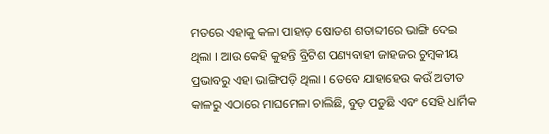ମତରେ ଏହାକୁ କଳା ପାହାଡ଼ ଷୋଡଶ ଶତାବ୍ଦୀରେ ଭାଙ୍ଗି ଦେଇ ଥିଲା । ଆଉ କେହି କୁହନ୍ତି ବ୍ରିଟିଶ ପଣ୍ୟବାହୀ ଜାହଜର ଚୁମ୍ବକୀୟ ପ୍ରଭାବରୁ ଏହା ଭାଙ୍ଗିପଡ଼ି ଥିଲା । ତେବେ ଯାହାହେଉ କଉଁ ଅତୀତ କାଳରୁ ଏଠାରେ ମାଘମେଳା ଚାଲିଛି, ବୁଡ଼ ପଡୁଛି ଏବଂ ସେହି ଧାର୍ମିକ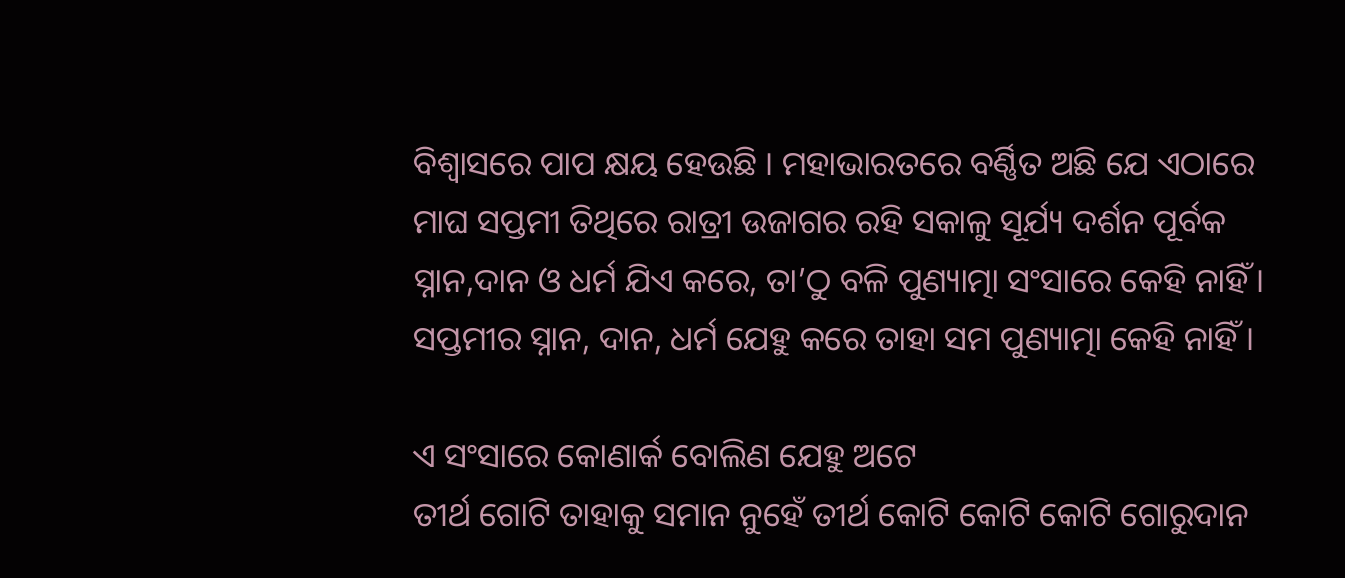ବିଶ୍ୱାସରେ ପାପ କ୍ଷୟ ହେଉଛି । ମହାଭାରତରେ ବର୍ଣ୍ଣିତ ଅଛି ଯେ ଏଠାରେ ମାଘ ସପ୍ତମୀ ତିଥିରେ ରାତ୍ରୀ ଉଜାଗର ରହି ସକାଳୁ ସୂର୍ଯ୍ୟ ଦର୍ଶନ ପୂର୍ବକ ସ୍ନାନ,ଦାନ ଓ ଧର୍ମ ଯିଏ କରେ, ତା’ଠୁ ବଳି ପୁଣ୍ୟାତ୍ମା ସଂସାରେ କେହି ନାହିଁ । ସପ୍ତମୀର ସ୍ନାନ, ଦାନ, ଧର୍ମ ଯେହୁ କରେ ତାହା ସମ ପୁଣ୍ୟାତ୍ମା କେହି ନାହିଁ ।

ଏ ସଂସାରେ କୋଣାର୍କ ବୋଲିଣ ଯେହୁ ଅଟେ
ତୀର୍ଥ ଗୋଟି ତାହାକୁ ସମାନ ନୁହେଁ ତୀର୍ଥ କୋଟି କୋଟି କୋଟି ଗୋରୁଦାନ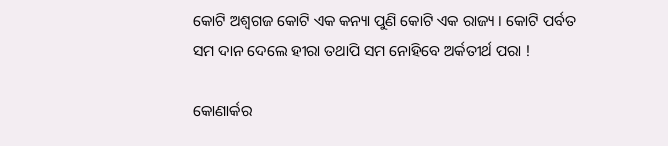କୋଟି ଅଶ୍ୱଗଜ କୋଟି ଏକ କନ୍ୟା ପୁଣି କୋଟି ଏକ ରାଜ୍ୟ । କୋଟି ପର୍ବତ ସମ ଦାନ ଦେଲେ ହୀରା ତଥାପି ସମ ନୋହିବେ ଅର୍କତୀର୍ଥ ପରା !

କୋଣାର୍କର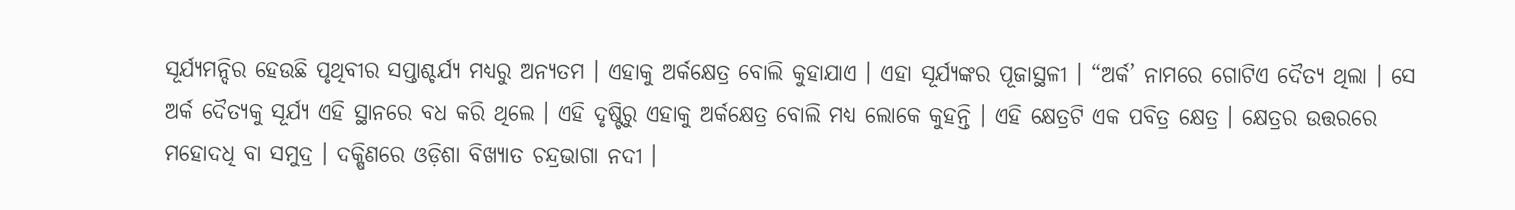ସୂର୍ଯ୍ୟମନ୍ଦିର ହେଉଛି ପୃଥିବୀର ସପ୍ତାଶ୍ଚର୍ଯ୍ୟ ମଧ୍ୟରୁ ଅନ୍ୟତମ । ଏହାକୁ ଅର୍କକ୍ଷେତ୍ର ବୋଲି କୁହାଯାଏ । ଏହା ସୂର୍ଯ୍ୟଙ୍କର ପୂଜାସ୍ଥଳୀ । “ଅର୍କ’ ନାମରେ ଗୋଟିଏ ଦୈତ୍ୟ ଥିଲା । ସେ ଅର୍କ ଦୈତ୍ୟକୁ ସୂର୍ଯ୍ୟ ଏହି ସ୍ଥାନରେ ବଧ କରି ଥିଲେ । ଏହି ଦୃଷ୍ଟିରୁ ଏହାକୁ ଅର୍କକ୍ଷେତ୍ର ବୋଲି ମଧ୍ୟ ଲୋକେ କୁହନ୍ତି । ଏହି କ୍ଷେତ୍ରଟି ଏକ ପବିତ୍ର କ୍ଷେତ୍ର । କ୍ଷେତ୍ରର ଉତ୍ତରରେ ମହୋଦଧି ବା ସମୁଦ୍ର । ଦକ୍ଷିଣରେ ଓଡ଼ିଶା ବିଖ୍ୟାତ ଚନ୍ଦ୍ରଭାଗା ନଦୀ ।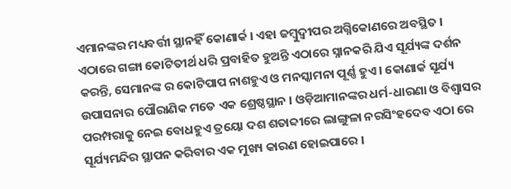ଏମାନଙ୍କର ମଧ୍ୟବର୍ତ୍ତୀ ସ୍ଥାନହିଁ କୋଣାର୍କ । ଏହା ଜମ୍ବୁଦ୍ୱୀପର ଅଗ୍ନିକୋଣରେ ଅବସ୍ଥିତ । ଏଠାରେ ଗଙ୍ଗା କୋଟିତୀର୍ଥ ଧରି ପ୍ରବାହିତ ହୁଅନ୍ତି ଏଠାରେ ସ୍ନାନକରି ଯିଏ ସୂର୍ଯ୍ୟଙ୍କ ଦର୍ଶନ କରନ୍ତି, ସେମାନଙ୍କ ର କୋଟିପାପ ନାଶହୁଏ ଓ ମନସ୍କାମନା ପୂର୍ଣ୍ଣ ହୁଏ । କୋଣାର୍କ ସୂର୍ଯ୍ୟ ଉପାସନାର ପୌରାଣିକ ମତେ ଏକ ଶ୍ରେଷ୍ଠସ୍ଥାନ । ଓଡ଼ିଆମାନଙ୍କର ଧର୍ମ-ଧାରଣା ଓ ବିଶ୍ୱାସର ପରମ୍ପରାକୁ ନେଇ ବୋଧହୁଏ ତ୍ରୟୋ ଦଶ ଶତାବ୍ଦୀରେ ଲାଙ୍ଗୁଳା ନରସିଂହଦେବ ଏଠା ରେ ସୂର୍ଯ୍ୟମନ୍ଦିର ସ୍ଥାପନ କରିବାର ଏକ ମୁଖ୍ୟ କାରଣ ହୋଇପାରେ ।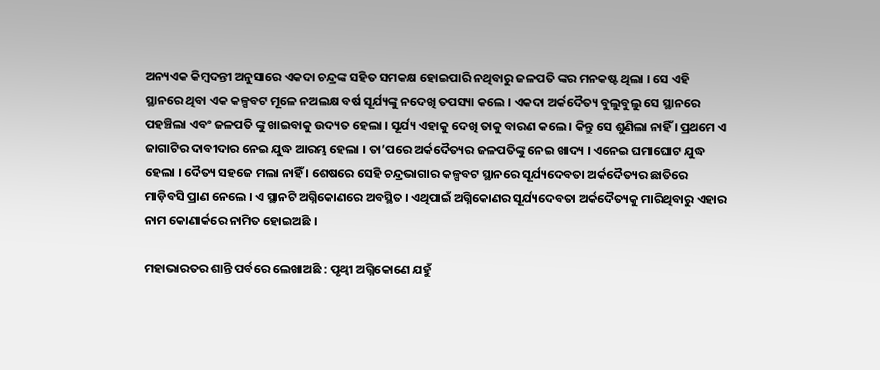ଅନ୍ୟଏକ କିମ୍ବଦନ୍ତୀ ଅନୁସାରେ ଏକଦା ଚନ୍ଦ୍ରଙ୍କ ସହିତ ସମକକ୍ଷ ହୋଇପାରି ନଥିବାରୁ ଜଳପତି ଙ୍କର ମନକଷ୍ଟ ଥିଲା । ସେ ଏହି ସ୍ଥାନରେ ଥିବା ଏକ କଳ୍ପବଟ ମୂଳେ ନଅଲକ୍ଷ ବର୍ଷ ସୂର୍ଯ୍ୟଙ୍କୁ ନଦେଖି ତପସ୍ୟା କଲେ । ଏକଦା ଅର୍କଦୈତ୍ୟ ବୁଲୁବୁଲୁ ସେ ସ୍ଥାନରେ ପହଞ୍ଚିଲା ଏବଂ ଜଳପତି ଙ୍କୁ ଖାଇବାକୁ ଉଦ୍ୟତ ହେଲା । ସୂର୍ଯ୍ୟ ଏହାକୁ ଦେଖି ତାକୁ ବାରଣ କଲେ । କିନ୍ତୁ ସେ ଶୁଣିଲା ନାହିଁ । ପ୍ରଥମେ ଏ ଜାଗାଟିର ଦାବୀଦାର ନେଇ ଯୁଦ୍ଧ ଆରମ୍ଭ ହେଲା । ତା’ପରେ ଅର୍କଦୈତ୍ୟର ଜଳପତିଙ୍କୁ ନେଇ ଖାଦ୍ୟ । ଏନେଇ ଘମାଘୋଟ ଯୁଦ୍ଧ ହେଲା । ଦୈତ୍ୟ ସହଜେ ମଲା ନାହିଁ । ଶେଷରେ ସେହି ଚନ୍ଦ୍ରଭାଗାର କଳ୍ପବଟ ସ୍ଥାନରେ ସୂର୍ଯ୍ୟଦେବତା ଅର୍କଦୈତ୍ୟର ଛାତିରେ ମାଡ଼ିବସି ପ୍ରାଣ ନେଲେ । ଏ ସ୍ଥାନଟି ଅଗ୍ନିକୋଣରେ ଅବସ୍ଥିତ । ଏଥିପାଇଁ ଅଗ୍ନିକୋଣର ସୂର୍ଯ୍ୟଦେବତା ଅର୍କଦୈତ୍ୟକୁ ମାରିଥିବାରୁ ଏହାର ନାମ କୋଣାର୍କରେ ନାମିତ ହୋଇଅଛି ।

ମହାଭାରତର ଶାନ୍ତି ପର୍ବରେ ଲେଖାଅଛି : ପୃଥ୍ୱୀ ଅଗ୍ନିକୋଣେ ଯହୁଁ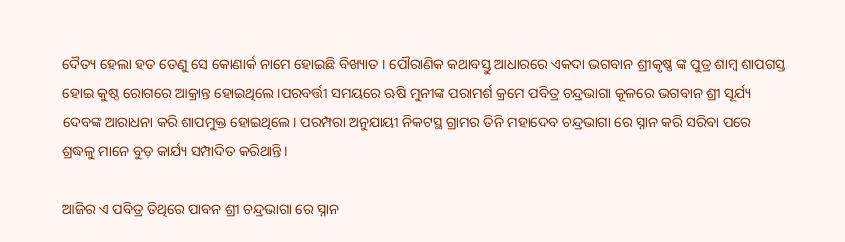ଦୈତ୍ୟ ହେଲା ହତ ତେଣୁ ସେ କୋଣାର୍କ ନାମେ ହୋଇଛି ବିଖ୍ୟାତ । ପୌରାଣିକ କଥାବସ୍ତୁ ଆଧାରରେ ଏକଦା ଭଗବାନ ଶ୍ରୀକୃଷ୍ଣ ଙ୍କ ପୁତ୍ର ଶାମ୍ବ ଶାପଗସ୍ତ ହୋଇ କୁଷ୍ଠ ରୋଗରେ ଆକ୍ରାନ୍ତ ହୋଇଥିଲେ।ପରବର୍ତ୍ତୀ ସମୟରେ ଋଷି ମୁନୀଙ୍କ ପରାମର୍ଶ କ୍ରମେ ପବିତ୍ର ଚନ୍ଦ୍ରଭାଗା କୂଳରେ ଭଗବାନ ଶ୍ରୀ ସୂର୍ଯ୍ୟ ଦେବଙ୍କ ଆରାଧନା କରି ଶାପମୁକ୍ତ ହୋଇଥିଲେ। ପରମ୍ପରା ଅନୁଯାୟୀ ନିକଟସ୍ଥ ଗ୍ରାମର ତିନି ମହାଦେବ ଚନ୍ଦ୍ରଭାଗା ରେ ସ୍ନାନ କରି ସରିବା ପରେ ଶ୍ରଦ୍ଧଳୁ ମାନେ ବୁଡ଼ କାର୍ଯ୍ୟ ସମ୍ପାଦିତ କରିଥାନ୍ତି।

ଆଜିର ଏ ପବିତ୍ର ତିଥିରେ ପାବନ ଶ୍ରୀ ଚନ୍ଦ୍ରଭାଗା ରେ ସ୍ନାନ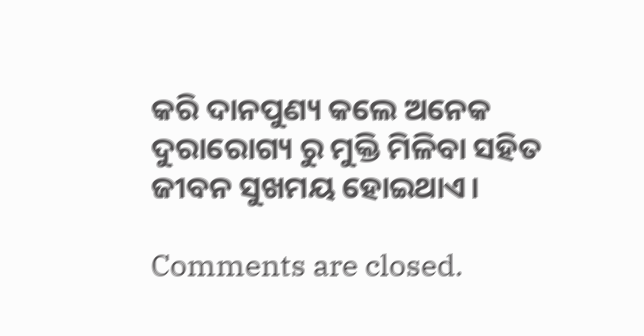କରି ଦାନପୁଣ୍ୟ କଲେ ଅନେକ ଦୁରାରୋଗ୍ୟ ରୁ ମୁକ୍ତି ମିଳିବା ସହିତ ଜୀବନ ସୁଖମୟ ହୋଇଥାଏ।

Comments are closed.